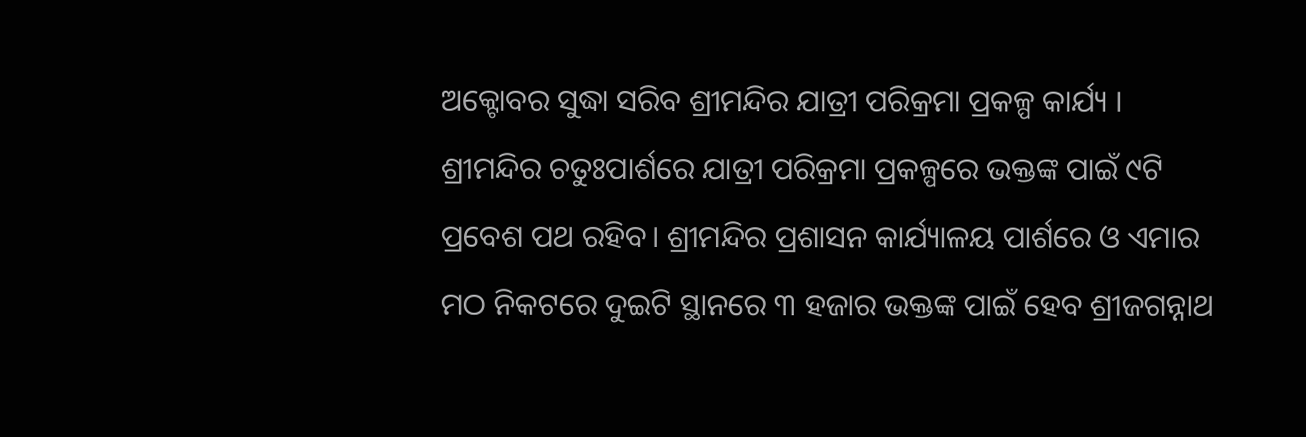ଅକ୍ଟୋବର ସୁଦ୍ଧା ସରିବ ଶ୍ରୀମନ୍ଦିର ଯାତ୍ରୀ ପରିକ୍ରମା ପ୍ରକଳ୍ପ କାର୍ଯ୍ୟ । ଶ୍ରୀମନ୍ଦିର ଚତୁଃପାର୍ଶରେ ଯାତ୍ରୀ ପରିକ୍ରମା ପ୍ରକଳ୍ପରେ ଭକ୍ତଙ୍କ ପାଇଁ ୯ଟି ପ୍ରବେଶ ପଥ ରହିବ। ଶ୍ରୀମନ୍ଦିର ପ୍ରଶାସନ କାର୍ଯ୍ୟାଳୟ ପାର୍ଶରେ ଓ ଏମାର ମଠ ନିକଟରେ ଦୁଇଟି ସ୍ଥାନରେ ୩ ହଜାର ଭକ୍ତଙ୍କ ପାଇଁ ହେବ ଶ୍ରୀଜଗନ୍ନାଥ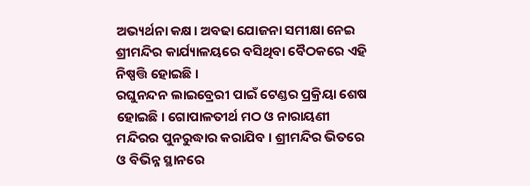ଅଭ୍ୟର୍ଥନା କକ୍ଷ। ଅବଢା ଯୋଜନା ସମୀକ୍ଷା ନେଇ ଶ୍ରୀମନ୍ଦିର କାର୍ଯ୍ୟାଳୟରେ ବସିଥିବା ବୈଠକରେ ଏହି ନିଷ୍ପତ୍ତି ହୋଇଛି।
ରଘୁନନ୍ଦନ ଲାଇବ୍ରେରୀ ପାଇଁ ଟେଣ୍ଡର ପ୍ରକ୍ରିୟା ଶେଷ ହୋଇଛି। ଗୋପାଳତୀର୍ଥ ମଠ ଓ ନାରାୟଣୀ ମନ୍ଦିରର ପୁନରୁଦ୍ଧାର କରାଯିବ। ଶ୍ରୀମନ୍ଦିର ଭିତରେ ଓ ବିଭିନ୍ନ ସ୍ଥାନରେ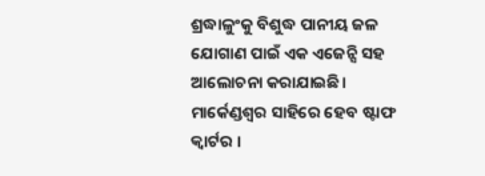ଶ୍ରଦ୍ଧାଳୁଂକୁ ବିଶୁଦ୍ଧ ପାନୀୟ ଜଳ ଯୋଗାଣ ପାଇଁ ଏକ ଏଜେନ୍ସି ସହ ଆଲୋଚନା କରାଯାଇଛି। ମାର୍କେଣ୍ଡଶ୍ୱର ସାହିରେ ହେବ ଷ୍ଟାଫ କ୍ୱାର୍ଟର ।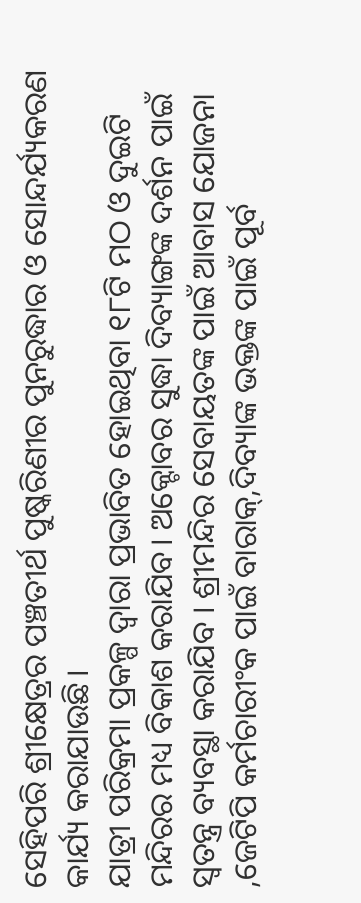ସେହିପରି ଶ୍ରୀକ୍ଷେତ୍ରର ପଞ୍ଚତୀର୍ଥ ପୁଷ୍କରିଣୀର ପୁନରୁଦ୍ଧାର ଓ ସୋନ୍ଦର୍ଯ୍ୟକରଣ କାର୍ଯ୍ୟ କରାଯାଉଛି।
ଯାତ୍ରୀ ପରିକ୍ରମା ପ୍ରକଳ୍ପ ଦ୍ବାରା ପ୍ରଭାବିତ ହୋଇଥିବା ୧୮ଟି ମଠ ଓ ଦୁଇଟି ମନ୍ଦିରର ମଧ୍ୟ ବିକାଶ କରାଯିବ। ଅକ୍ଟୋବର ସୁଦ୍ଧା ଦିବ୍ୟାଙ୍ଗଙ୍କ ଦର୍ଶନ ପାଇଁ ସ୍ବତନ୍ତ୍ର ବ୍ୟବସ୍ଥା କରାଯିବ । ଶ୍ରୀମନ୍ଦିର ସେବାୟତଙ୍କ ପାଇଁ ଆବାସ ଯୋଜନା ,ଜେଟିପି କର୍ମଚାରୀଂକ ପାଇଁ ବାରାକ୍,ଦିବ୍ୟାଙ୍କ ଭକ୍ତଙ୍କ ପାଇଁ ପୂର୍ବ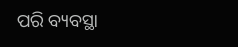ପରି ବ୍ୟବସ୍ଥା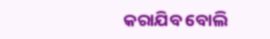କରାଯିବ ବୋଲି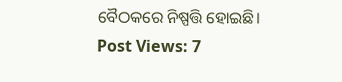ବୈଠକରେ ନିଷ୍ପତ୍ତି ହୋଇଛି।
Post Views: 7